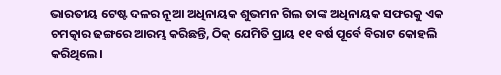ଭାରତୀୟ ଟେଷ୍ଟ ଦଳର ନୂଆ ଅଧିନାୟକ ଶୁଭମନ ଗିଲ ତାଙ୍କ ଅଧିନାୟକ ସଫରକୁ ଏକ ଚମତ୍କାର ଢଙ୍ଗରେ ଆରମ୍ଭ କରିଛନ୍ତି, ଠିକ୍ ଯେମିତି ପ୍ରାୟ ୧୧ ବର୍ଷ ପୂର୍ବେ ବିରାଟ କୋହଲି କରିଥିଲେ।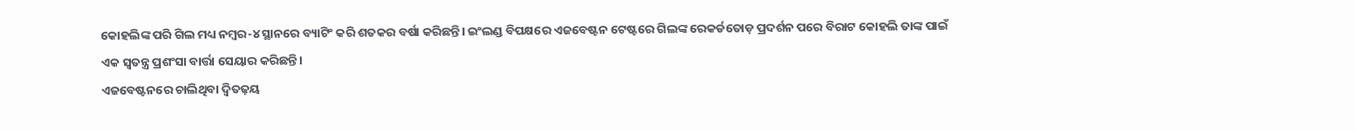କୋହଲିଙ୍କ ପରି ଗିଲ ମଧ୍ୟ ନମ୍ବର-୪ ସ୍ଥାନରେ ବ୍ୟାଟିଂ କରି ଶତକର ବର୍ଷା କରିଛନ୍ତି। ଇଂଲଣ୍ଡ ବିପକ୍ଷରେ ଏଜବେଷ୍ଟନ ଟେଷ୍ଟରେ ଗିଲଙ୍କ ରେକର୍ଡତୋଡ଼ ପ୍ରଦର୍ଶନ ପରେ ବିରାଟ କୋହଲି ତାଙ୍କ ପାଇଁ ଏକ ସ୍ୱତନ୍ତ୍ର ପ୍ରଶଂସା ବାର୍ତ୍ତା ସେୟାର କରିଛନ୍ତି।
ଏଜବେଷ୍ଟନରେ ଚାଲିଥିବା ଦ୍ୱିତଢ଼ୟ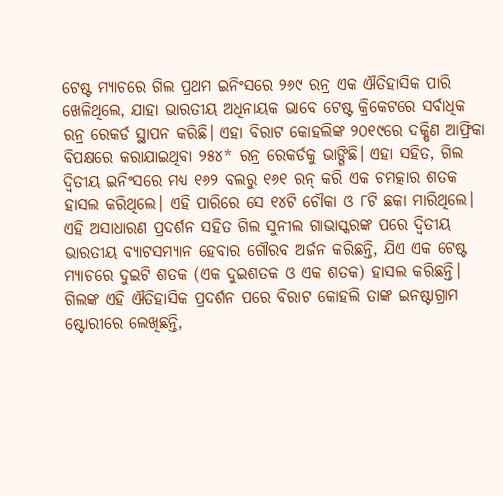ଟେଷ୍ଟ ମ୍ୟାଚରେ ଗିଲ ପ୍ରଥମ ଇନିଂସରେ ୨୬୯ ରନ୍ର ଏକ ଐତିହାସିକ ପାରି ଖେଳିଥିଲେ, ଯାହା ଭାରତୀୟ ଅଧିନାୟକ ଭାବେ ଟେଷ୍ଟ କ୍ରିକେଟରେ ସର୍ବାଧିକ ରନ୍ର ରେକର୍ଡ ସ୍ଥାପନ କରିଛି। ଏହା ବିରାଟ କୋହଲିଙ୍କ ୨୦୧୯ରେ ଦକ୍ଷିଣ ଆଫ୍ରିକା ବିପକ୍ଷରେ କରାଯାଇଥିବା ୨୫୪* ରନ୍ର ରେକର୍ଡକୁ ଭାଙ୍ଗିଛି। ଏହା ସହିତ, ଗିଲ ଦ୍ୱିତୀୟ ଇନିଂସରେ ମଧ୍ୟ ୧୬୨ ବଲରୁ ୧୬୧ ରନ୍ କରି ଏକ ଚମତ୍କାର ଶତକ ହାସଲ କରିଥିଲେ। ଏହି ପାରିରେ ସେ ୧୪ଟି ଚୌକା ଓ ୮ଟି ଛକା ମାରିଥିଲେ।
ଏହି ଅସାଧାରଣ ପ୍ରଦର୍ଶନ ସହିତ ଗିଲ ସୁନୀଲ ଗାଭାସ୍କରଙ୍କ ପରେ ଦ୍ୱିତୀୟ ଭାରତୀୟ ବ୍ୟାଟସମ୍ୟାନ ହେବାର ଗୌରବ ଅର୍ଜନ କରିଛନ୍ତି, ଯିଏ ଏକ ଟେଷ୍ଟ ମ୍ୟାଚରେ ଦୁଇଟି ଶତକ (ଏକ ଦୁଇଶତକ ଓ ଏକ ଶତକ) ହାସଲ କରିଛନ୍ତି।
ଗିଲଙ୍କ ଏହି ଐତିହାସିକ ପ୍ରଦର୍ଶନ ପରେ ବିରାଟ କୋହଲି ତାଙ୍କ ଇନଷ୍ଟାଗ୍ରାମ ଷ୍ଟୋରୀରେ ଲେଖିଛନ୍ତି,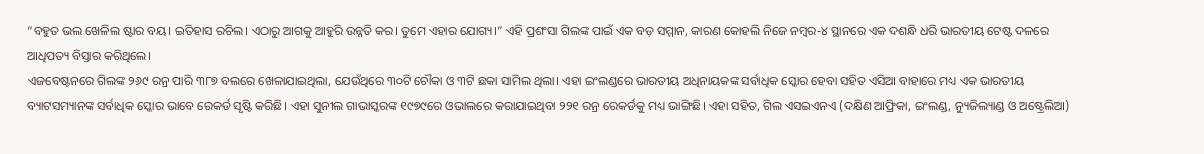“ବହୁତ ଭଲ ଖେଳିଲ ଷ୍ଟାର ବୟ। ଇତିହାସ ରଚିଲ। ଏଠାରୁ ଆଗକୁ ଆହୁରି ଉନ୍ନତି କର। ତୁମେ ଏହାର ଯୋଗ୍ୟ।” ଏହି ପ୍ରଶଂସା ଗିଲଙ୍କ ପାଇଁ ଏକ ବଡ଼ ସମ୍ମାନ, କାରଣ କୋହଲି ନିଜେ ନମ୍ବର-୪ ସ୍ଥାନରେ ଏକ ଦଶନ୍ଧି ଧରି ଭାରତୀୟ ଟେଷ୍ଟ ଦଳରେ ଆଧିପତ୍ୟ ବିସ୍ତାର କରିଥିଲେ।
ଏଜବେଷ୍ଟନରେ ଗିଲଙ୍କ ୨୬୯ ରନ୍ର ପାରି ୩୮୭ ବଲରେ ଖେଳାଯାଇଥିଲା, ଯେଉଁଥିରେ ୩୦ଟି ଚୌକା ଓ ୩ଟି ଛକା ସାମିଲ ଥିଲା। ଏହା ଇଂଲଣ୍ଡରେ ଭାରତୀୟ ଅଧିନାୟକଙ୍କ ସର୍ବାଧିକ ସ୍କୋର ହେବା ସହିତ ଏସିଆ ବାହାରେ ମଧ୍ୟ ଏକ ଭାରତୀୟ ବ୍ୟାଟସମ୍ୟାନଙ୍କ ସର୍ବାଧିକ ସ୍କୋର ଭାବେ ରେକର୍ଡ ସୃଷ୍ଟି କରିଛି। ଏହା ସୁନୀଲ ଗାଭାସ୍କରଙ୍କ ୧୯୭୯ରେ ଓଭାଲରେ କରାଯାଇଥିବା ୨୨୧ ରନ୍ର ରେକର୍ଡକୁ ମଧ୍ୟ ଭାଙ୍ଗିଛି। ଏହା ସହିତ, ଗିଲ ଏସଇଏନଏ (ଦକ୍ଷିଣ ଆଫ୍ରିକା, ଇଂଲଣ୍ଡ, ନ୍ୟୁଜିଲ୍ୟାଣ୍ଡ ଓ ଅଷ୍ଟ୍ରେଲିଆ)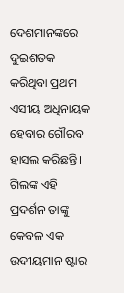ଦେଶମାନଙ୍କରେ ଦୁଇଶତକ କରିଥିବା ପ୍ରଥମ ଏସୀୟ ଅଧିନାୟକ ହେବାର ଗୌରବ ହାସଲ କରିଛନ୍ତି।
ଗିଲଙ୍କ ଏହି ପ୍ରଦର୍ଶନ ତାଙ୍କୁ କେବଳ ଏକ ଉଦୀୟମାନ ଷ୍ଟାର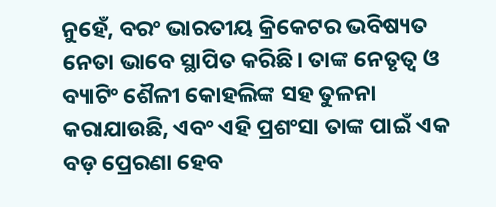ନୁହେଁ, ବରଂ ଭାରତୀୟ କ୍ରିକେଟର ଭବିଷ୍ୟତ ନେତା ଭାବେ ସ୍ଥାପିତ କରିଛି। ତାଙ୍କ ନେତୃତ୍ୱ ଓ ବ୍ୟାଟିଂ ଶୈଳୀ କୋହଲିଙ୍କ ସହ ତୁଳନା କରାଯାଉଛି, ଏବଂ ଏହି ପ୍ରଶଂସା ତାଙ୍କ ପାଇଁ ଏକ ବଡ଼ ପ୍ରେରଣା ହେବ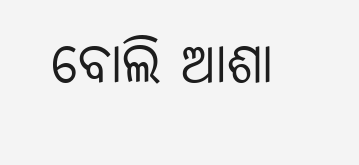ବୋଲି ଆଶା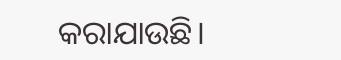କରାଯାଉଛି।